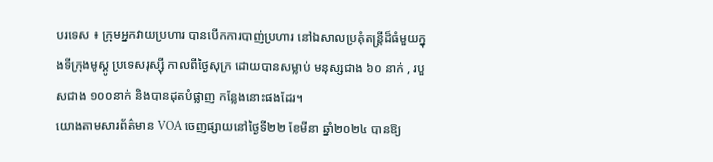បរទេស ៖ ក្រុមអ្នកវាយប្រហារ បានបើកការបាញ់ប្រហារ នៅឯសាលប្រគុំតន្ត្រីដ៏ធំមួយក្នុងទីក្រុងមូស្គូ ប្រទេសរុស្ស៊ី កាលពីថ្ងៃសុក្រ ដោយបានសម្លាប់ មនុស្សជាង ៦០ នាក់ , របួសជាង ១០០នាក់ និងបានដុតបំផ្លាញ កន្លែងនោះផងដែរ។
យោងតាមសារព័ត៌មាន VOA ចេញផ្សាយនៅថ្ងៃទី២២ ខែមីនា ឆ្នាំ២០២៤ បានឱ្យ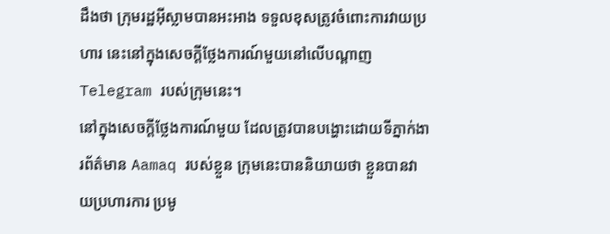ដឹងថា ក្រុមរដ្ឋអ៊ីស្លាមបានអះអាង ទទួលខុសត្រូវចំពោះការវាយប្រហារ នេះនៅក្នុងសេចក្តីថ្លែងការណ៍មួយនៅលើបណ្តាញ Telegram របស់ក្រុមនេះ។
នៅក្នុងសេចក្តីថ្លែងការណ៍មួយ ដែលត្រូវបានបង្ហោះដោយទីភ្នាក់ងារព័ត៌មាន Aamaq របស់ខ្លួន ក្រុមនេះបាននិយាយថា ខ្លួនបានវាយប្រហារការ ប្រមូ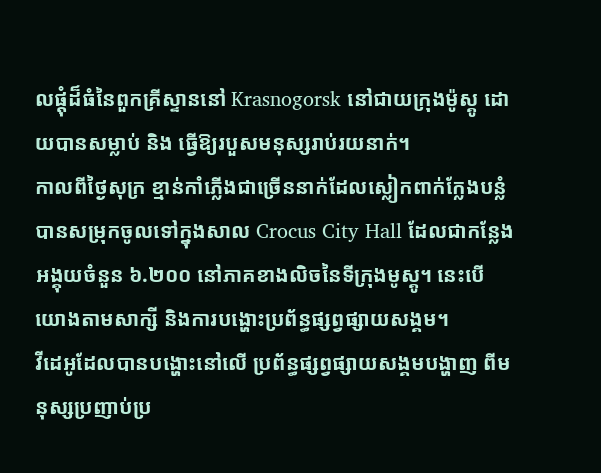លផ្តុំដ៏ធំនៃពួកគ្រីស្ទាននៅ Krasnogorsk នៅជាយក្រុងម៉ូស្គូ ដោយបានសម្លាប់ និង ធ្វើឱ្យរបួសមនុស្សរាប់រយនាក់។
កាលពីថ្ងៃសុក្រ ខ្មាន់កាំភ្លើងជាច្រើននាក់ដែលស្លៀកពាក់ក្លែងបន្លំបានសម្រុកចូលទៅក្នុងសាល Crocus City Hall ដែលជាកន្លែងអង្គុយចំនួន ៦.២០០ នៅភាគខាងលិចនៃទីក្រុងមូស្គូ។ នេះបើយោងតាមសាក្សី និងការបង្ហោះប្រព័ន្ធផ្សព្វផ្សាយសង្គម។
វីដេអូដែលបានបង្ហោះនៅលើ ប្រព័ន្ធផ្សព្វផ្សាយសង្គមបង្ហាញ ពីមនុស្សប្រញាប់ប្រ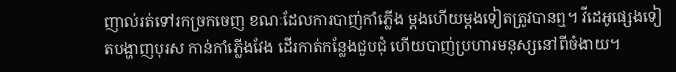ញាល់រត់ទៅរកច្រកចេញ ខណៈដែលការបាញ់កាំភ្លើង ម្តងហើយម្តងទៀតត្រូវបានឮ។ វីដេអូផ្សេងទៀតបង្ហាញបុរស កាន់កាំភ្លើងវែង ដើរកាត់កន្លែងជួបជុំ ហើយបាញ់ប្រហារមនុស្សនៅពីចំងាយ។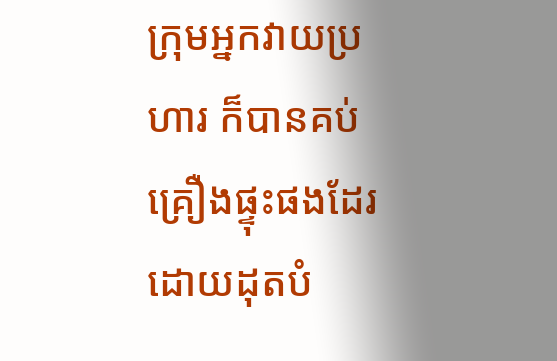ក្រុមអ្នកវាយប្រហារ ក៏បានគប់គ្រឿងផ្ទុះផងដែរ ដោយដុតបំ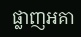ផ្លាញអគា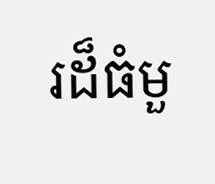រដ៏ធំមួ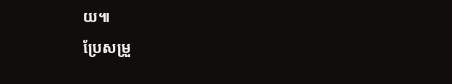យ៕
ប្រែសម្រួ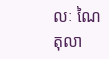លៈ ណៃ តុលា